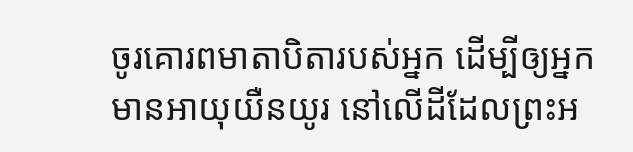ចូរគោរពមាតាបិតារបស់អ្នក ដើម្បីឲ្យអ្នកមានអាយុយឺនយូរ នៅលើដីដែលព្រះអ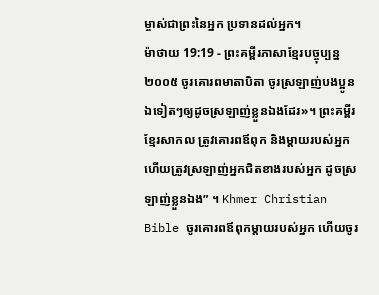ម្ចាស់ជាព្រះនៃអ្នក ប្រទានដល់អ្នក។
ម៉ាថាយ 19:19 - ព្រះគម្ពីរភាសាខ្មែរបច្ចុប្បន្ន ២០០៥ ចូរគោរពមាតាបិតា ចូរស្រឡាញ់បងប្អូនឯទៀតៗឲ្យដូចស្រឡាញ់ខ្លួនឯងដែរ»។ ព្រះគម្ពីរខ្មែរសាកល ត្រូវគោរពឪពុក និងម្ដាយរបស់អ្នក ហើយត្រូវស្រឡាញ់អ្នកជិតខាងរបស់អ្នក ដូចស្រឡាញ់ខ្លួនឯង” ។ Khmer Christian Bible ចូរគោរពឪពុកម្ដាយរបស់អ្នក ហើយចូរ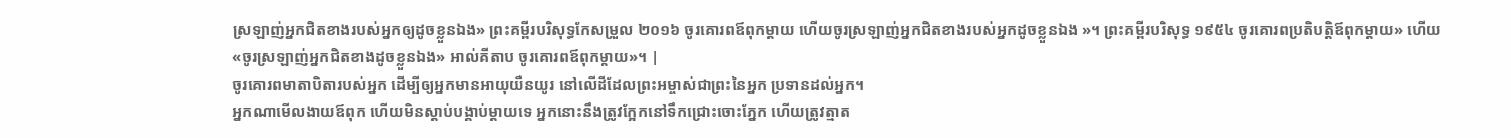ស្រឡាញ់អ្នកជិតខាងរបស់អ្នកឲ្យដូចខ្លួនឯង» ព្រះគម្ពីរបរិសុទ្ធកែសម្រួល ២០១៦ ចូរគោរពឪពុកម្តាយ ហើយចូរស្រឡាញ់អ្នកជិតខាងរបស់អ្នកដូចខ្លួនឯង »។ ព្រះគម្ពីរបរិសុទ្ធ ១៩៥៤ ចូរគោរពប្រតិបត្តិឪពុកម្តាយ» ហើយ «ចូរស្រឡាញ់អ្នកជិតខាងដូចខ្លួនឯង» អាល់គីតាប ចូរគោរពឪពុកម្តាយ»។ |
ចូរគោរពមាតាបិតារបស់អ្នក ដើម្បីឲ្យអ្នកមានអាយុយឺនយូរ នៅលើដីដែលព្រះអម្ចាស់ជាព្រះនៃអ្នក ប្រទានដល់អ្នក។
អ្នកណាមើលងាយឪពុក ហើយមិនស្ដាប់បង្គាប់ម្ដាយទេ អ្នកនោះនឹងត្រូវក្អែកនៅទឹកជ្រោះចោះភ្នែក ហើយត្រូវត្មាត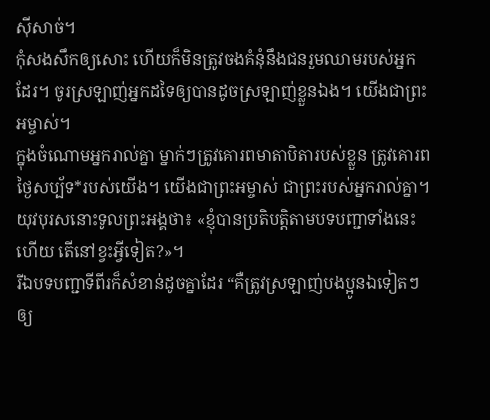ស៊ីសាច់។
កុំសងសឹកឲ្យសោះ ហើយក៏មិនត្រូវចងគំនុំនឹងជនរួមឈាមរបស់អ្នកដែរ។ ចូរស្រឡាញ់អ្នកដទៃឲ្យបានដូចស្រឡាញ់ខ្លួនឯង។ យើងជាព្រះអម្ចាស់។
ក្នុងចំណោមអ្នករាល់គ្នា ម្នាក់ៗត្រូវគោរពមាតាបិតារបស់ខ្លួន ត្រូវគោរពថ្ងៃសប្ប័ទ*របស់យើង។ យើងជាព្រះអម្ចាស់ ជាព្រះរបស់អ្នករាល់គ្នា។
យុវបុរសនោះទូលព្រះអង្គថា៖ «ខ្ញុំបានប្រតិបត្តិតាមបទបញ្ជាទាំងនេះហើយ តើនៅខ្វះអ្វីទៀត?»។
រីឯបទបញ្ជាទីពីរក៏សំខាន់ដូចគ្នាដែរ “គឺត្រូវស្រឡាញ់បងប្អូនឯទៀតៗឲ្យ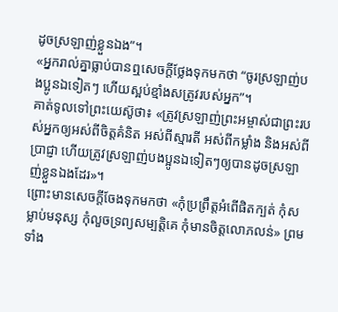ដូចស្រឡាញ់ខ្លួនឯង”។
«អ្នករាល់គ្នាធ្លាប់បានឮសេចក្ដីថ្លែងទុកមកថា “ចូរស្រឡាញ់បងប្អូនឯទៀតៗ ហើយស្អប់ខ្មាំងសត្រូវរបស់អ្នក”។
គាត់ទូលទៅព្រះយេស៊ូថា៖ «ត្រូវស្រឡាញ់ព្រះអម្ចាស់ជាព្រះរបស់អ្នកឲ្យអស់ពីចិត្តគំនិត អស់ពីស្មារតី អស់ពីកម្លាំង និងអស់ពីប្រាជ្ញា ហើយត្រូវស្រឡាញ់បងប្អូនឯទៀតៗឲ្យបានដូចស្រឡាញ់ខ្លួនឯងដែរ»។
ព្រោះមានសេចក្ដីចែងទុកមកថា «កុំប្រព្រឹត្តអំពើផិតក្បត់ កុំសម្លាប់មនុស្ស កុំលួចទ្រព្យសម្បត្តិគេ កុំមានចិត្តលោភលន់» ព្រមទាំង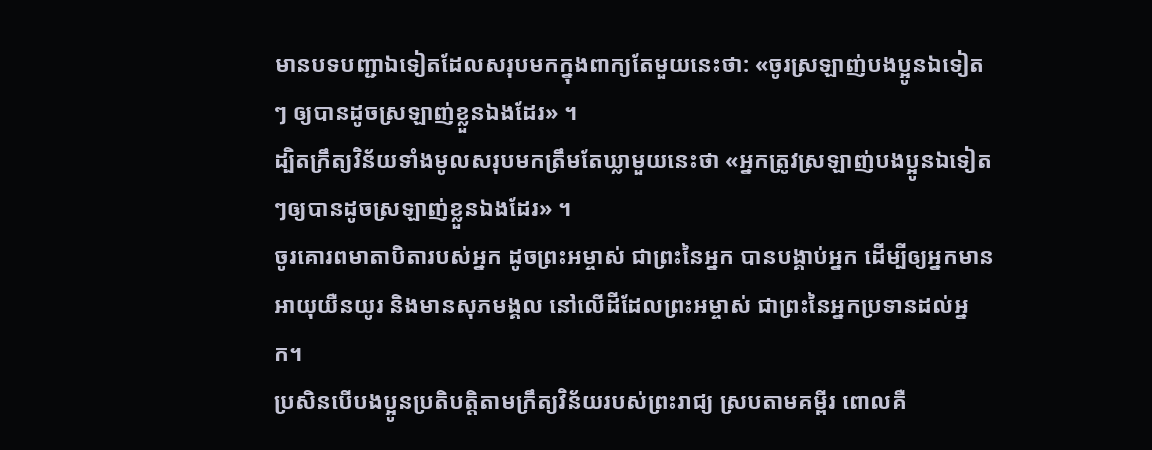មានបទបញ្ជាឯទៀតដែលសរុបមកក្នុងពាក្យតែមួយនេះថា: «ចូរស្រឡាញ់បងប្អូនឯទៀតៗ ឲ្យបានដូចស្រឡាញ់ខ្លួនឯងដែរ» ។
ដ្បិតក្រឹត្យវិន័យទាំងមូលសរុបមកត្រឹមតែឃ្លាមួយនេះថា «អ្នកត្រូវស្រឡាញ់បងប្អូនឯទៀតៗឲ្យបានដូចស្រឡាញ់ខ្លួនឯងដែរ» ។
ចូរគោរពមាតាបិតារបស់អ្នក ដូចព្រះអម្ចាស់ ជាព្រះនៃអ្នក បានបង្គាប់អ្នក ដើម្បីឲ្យអ្នកមានអាយុយឺនយូរ និងមានសុភមង្គល នៅលើដីដែលព្រះអម្ចាស់ ជាព្រះនៃអ្នកប្រទានដល់អ្នក។
ប្រសិនបើបងប្អូនប្រតិបត្តិតាមក្រឹត្យវិន័យរបស់ព្រះរាជ្យ ស្របតាមគម្ពីរ ពោលគឺ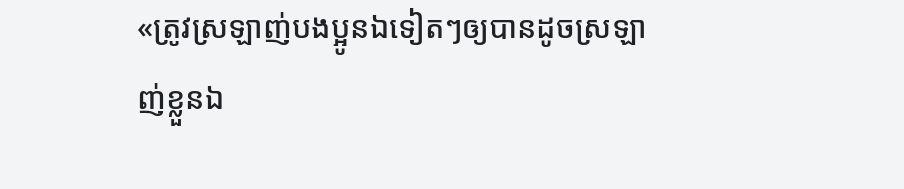«ត្រូវស្រឡាញ់បងប្អូនឯទៀតៗឲ្យបានដូចស្រឡាញ់ខ្លួនឯ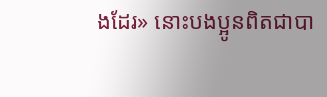ងដែរ» នោះបងប្អូនពិតជាបា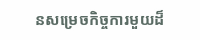នសម្រេចកិច្ចការមួយដ៏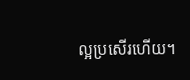ល្អប្រសើរហើយ។